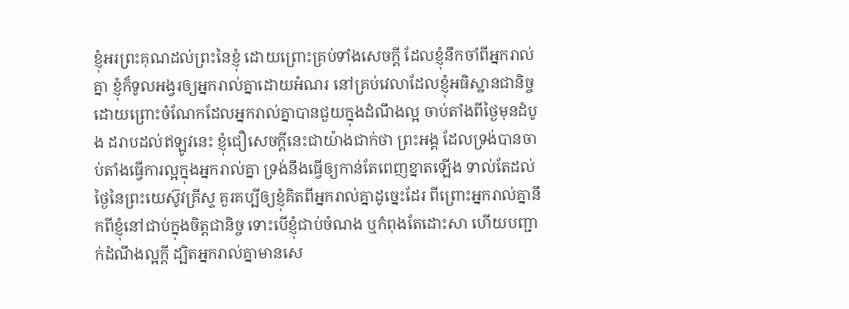ខ្ញុំអរព្រះគុណដល់ព្រះនៃខ្ញុំ ដោយព្រោះគ្រប់ទាំងសេចក្ដី ដែលខ្ញុំនឹកចាំពីអ្នករាល់គ្នា ខ្ញុំក៏ទូលអង្វរឲ្យអ្នករាល់គ្នាដោយអំណរ នៅគ្រប់វេលាដែលខ្ញុំអធិស្ឋានជានិច្ច ដោយព្រោះចំណែកដែលអ្នករាល់គ្នាបានជួយក្នុងដំណឹងល្អ ចាប់តាំងពីថ្ងៃមុនដំបូង ដរាបដល់ឥឡូវនេះ ខ្ញុំជឿសេចក្ដីនេះជាយ៉ាងជាក់ថា ព្រះអង្គ ដែលទ្រង់បានចាប់តាំងធ្វើការល្អក្នុងអ្នករាល់គ្នា ទ្រង់នឹងធ្វើឲ្យកាន់តែពេញខ្នាតឡើង ទាល់តែដល់ថ្ងៃនៃព្រះយេស៊ូវគ្រីស្ទ គួរគប្បីឲ្យខ្ញុំគិតពីអ្នករាល់គ្នាដូច្នេះដែរ ពីព្រោះអ្នករាល់គ្នានឹកពីខ្ញុំនៅជាប់ក្នុងចិត្តជានិច្ច ទោះបើខ្ញុំជាប់ចំណង ឬកំពុងតែដោះសា ហើយបញ្ជាក់ដំណឹងល្អក្តី ដ្បិតអ្នករាល់គ្នាមានសេ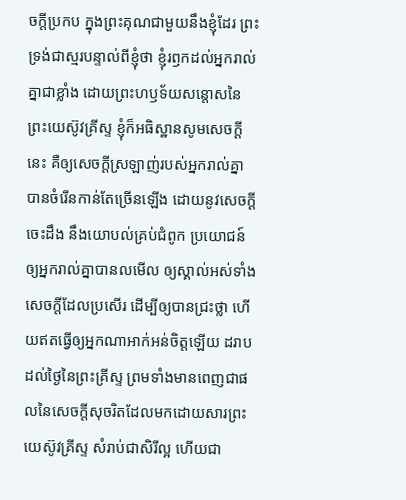ចក្ដីប្រកប ក្នុងព្រះគុណជាមួយនឹងខ្ញុំដែរ ព្រះទ្រង់ជាស្មរបន្ទាល់ពីខ្ញុំថា ខ្ញុំរឭកដល់អ្នករាល់គ្នាជាខ្លាំង ដោយព្រះហឫទ័យសន្តោសនៃព្រះយេស៊ូវគ្រីស្ទ ខ្ញុំក៏អធិស្ឋានសូមសេចក្ដីនេះ គឺឲ្យសេចក្ដីស្រឡាញ់របស់អ្នករាល់គ្នា បានចំរើនកាន់តែច្រើនឡើង ដោយនូវសេចក្ដីចេះដឹង នឹងយោបល់គ្រប់ជំពូក ប្រយោជន៍ឲ្យអ្នករាល់គ្នាបានលមើល ឲ្យស្គាល់អស់ទាំងសេចក្ដីដែលប្រសើរ ដើម្បីឲ្យបានជ្រះថ្លា ហើយឥតធ្វើឲ្យអ្នកណាអាក់អន់ចិត្តឡើយ ដរាបដល់ថ្ងៃនៃព្រះគ្រីស្ទ ព្រមទាំងមានពេញជាផលនៃសេចក្ដីសុចរិតដែលមកដោយសារព្រះយេស៊ូវគ្រីស្ទ សំរាប់ជាសិរីល្អ ហើយជា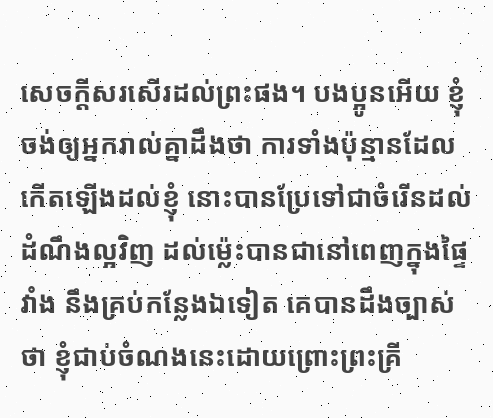សេចក្ដីសរសើរដល់ព្រះផង។ បងប្អូនអើយ ខ្ញុំចង់ឲ្យអ្នករាល់គ្នាដឹងថា ការទាំងប៉ុន្មានដែលកើតឡើងដល់ខ្ញុំ នោះបានប្រែទៅជាចំរើនដល់ដំណឹងល្អវិញ ដល់ម៉្លេះបានជានៅពេញក្នុងផ្ទៃវាំង នឹងគ្រប់កន្លែងឯទៀត គេបានដឹងច្បាស់ថា ខ្ញុំជាប់ចំណងនេះដោយព្រោះព្រះគ្រី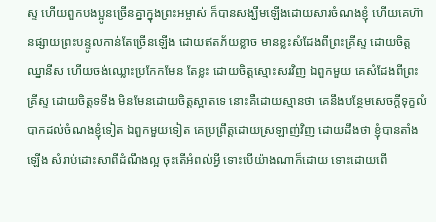ស្ទ ហើយពួកបងប្អូនច្រើនគ្នាក្នុងព្រះអម្ចាស់ ក៏បានសង្ឃឹមឡើងដោយសារចំណងខ្ញុំ ហើយគេហ៊ានផ្សាយព្រះបន្ទូលកាន់តែច្រើនឡើង ដោយឥតភ័យខ្លាច មានខ្លះសំដែងពីព្រះគ្រីស្ទ ដោយចិត្តឈ្នានីស ហើយចង់ឈ្លោះប្រកែកមែន តែខ្លះ ដោយចិត្តស្មោះសរវិញ ឯពួកមួយ គេសំដែងពីព្រះគ្រីស្ទ ដោយចិត្តទទឹង មិនមែនដោយចិត្តស្អាតទេ នោះគឺដោយស្មានថា គេនឹងបន្ថែមសេចក្ដីទុក្ខលំបាកដល់ចំណងខ្ញុំទៀត ឯពួកមួយទៀត គេប្រព្រឹត្តដោយស្រឡាញ់វិញ ដោយដឹងថា ខ្ញុំបានតាំងឡើង សំរាប់ដោះសាពីដំណឹងល្អ ចុះតើអំពល់អ្វី ទោះបើយ៉ាងណាក៏ដោយ ទោះដោយពើ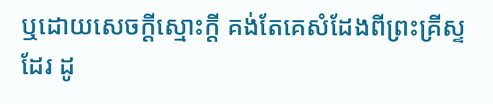ឬដោយសេចក្ដីស្មោះក្តី គង់តែគេសំដែងពីព្រះគ្រីស្ទដែរ ដូ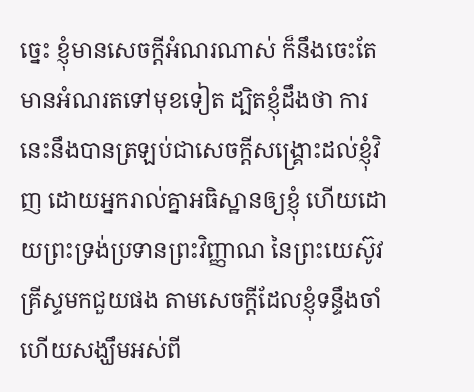ច្នេះ ខ្ញុំមានសេចក្ដីអំណរណាស់ ក៏នឹងចេះតែមានអំណរតទៅមុខទៀត ដ្បិតខ្ញុំដឹងថា ការនេះនឹងបានត្រឡប់ជាសេចក្ដីសង្គ្រោះដល់ខ្ញុំវិញ ដោយអ្នករាល់គ្នាអធិស្ឋានឲ្យខ្ញុំ ហើយដោយព្រះទ្រង់ប្រទានព្រះវិញ្ញាណ នៃព្រះយេស៊ូវគ្រីស្ទមកជួយផង តាមសេចក្ដីដែលខ្ញុំទន្ទឹងចាំ ហើយសង្ឃឹមអស់ពី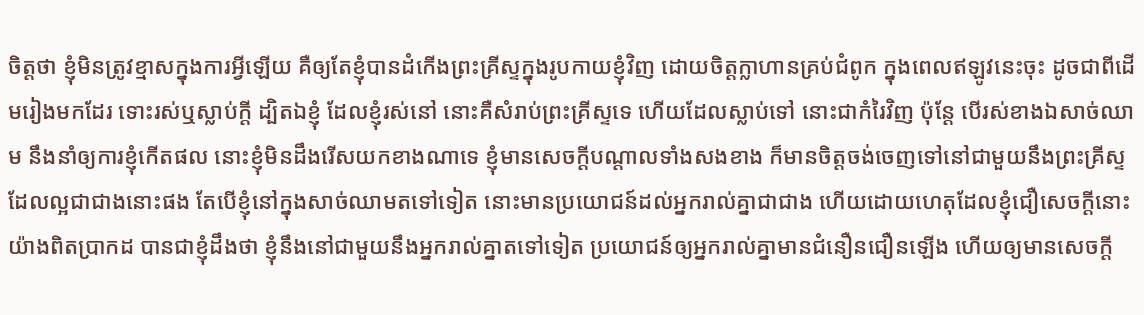ចិត្តថា ខ្ញុំមិនត្រូវខ្មាសក្នុងការអ្វីឡើយ គឺឲ្យតែខ្ញុំបានដំកើងព្រះគ្រីស្ទក្នុងរូបកាយខ្ញុំវិញ ដោយចិត្តក្លាហានគ្រប់ជំពូក ក្នុងពេលឥឡូវនេះចុះ ដូចជាពីដើមរៀងមកដែរ ទោះរស់ឬស្លាប់ក្តី ដ្បិតឯខ្ញុំ ដែលខ្ញុំរស់នៅ នោះគឺសំរាប់ព្រះគ្រីស្ទទេ ហើយដែលស្លាប់ទៅ នោះជាកំរៃវិញ ប៉ុន្តែ បើរស់ខាងឯសាច់ឈាម នឹងនាំឲ្យការខ្ញុំកើតផល នោះខ្ញុំមិនដឹងរើសយកខាងណាទេ ខ្ញុំមានសេចក្ដីបណ្តាលទាំងសងខាង ក៏មានចិត្តចង់ចេញទៅនៅជាមួយនឹងព្រះគ្រីស្ទ ដែលល្អជាជាងនោះផង តែបើខ្ញុំនៅក្នុងសាច់ឈាមតទៅទៀត នោះមានប្រយោជន៍ដល់អ្នករាល់គ្នាជាជាង ហើយដោយហេតុដែលខ្ញុំជឿសេចក្ដីនោះយ៉ាងពិតប្រាកដ បានជាខ្ញុំដឹងថា ខ្ញុំនឹងនៅជាមួយនឹងអ្នករាល់គ្នាតទៅទៀត ប្រយោជន៍ឲ្យអ្នករាល់គ្នាមានជំនឿនជឿនឡើង ហើយឲ្យមានសេចក្ដី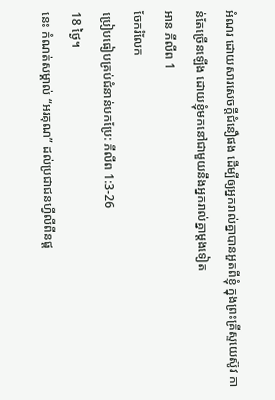អំណរ ដោយសារសេចក្ដីជំនឿផង ដើម្បីឲ្យអ្នករាល់គ្នាបានអួតពីខ្ញុំ ក្នុងព្រះគ្រីស្ទយេស៊ូវ កាន់តែច្រើនឡើង ដោយខ្ញុំមកនៅជាមួយនឹងអ្នករាល់គ្នាម្តងទៀត
អាន ភីលីព 1
ចែករំលែក
ប្រៀបធៀបគ្រប់ជំនាន់បកប្រែ: ភីលីព 1:3-26
18 ថ្ងៃ។
នេះ កំណត់សម្គាល់ “អរគុណ” ដល់ប្រជាជនហ្វីលីពីនផ្ត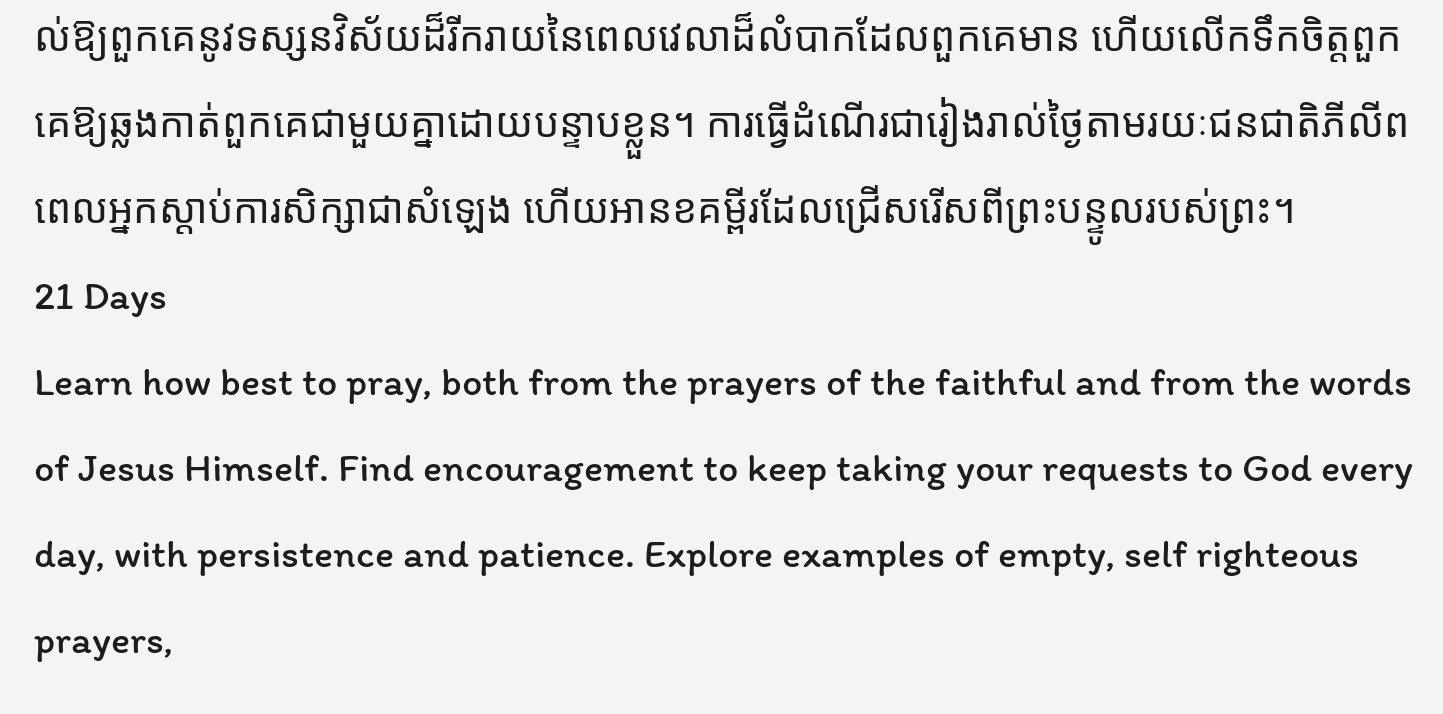ល់ឱ្យពួកគេនូវទស្សនវិស័យដ៏រីករាយនៃពេលវេលាដ៏លំបាកដែលពួកគេមាន ហើយលើកទឹកចិត្តពួកគេឱ្យឆ្លងកាត់ពួកគេជាមួយគ្នាដោយបន្ទាបខ្លួន។ ការធ្វើដំណើរជារៀងរាល់ថ្ងៃតាមរយៈជនជាតិភីលីព ពេលអ្នកស្តាប់ការសិក្សាជាសំឡេង ហើយអានខគម្ពីរដែលជ្រើសរើសពីព្រះបន្ទូលរបស់ព្រះ។
21 Days
Learn how best to pray, both from the prayers of the faithful and from the words of Jesus Himself. Find encouragement to keep taking your requests to God every day, with persistence and patience. Explore examples of empty, self righteous prayers,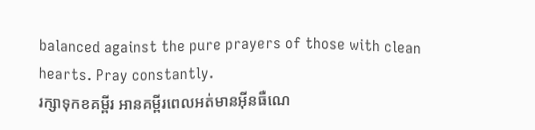balanced against the pure prayers of those with clean hearts. Pray constantly.
រក្សាទុកខគម្ពីរ អានគម្ពីរពេលអត់មានអ៊ីនធឺណេ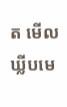ត មើលឃ្លីបមេ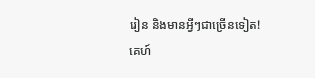រៀន និងមានអ្វីៗជាច្រើនទៀត!
គេហ៍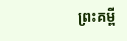ព្រះគម្ពី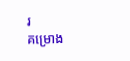រ
គម្រោង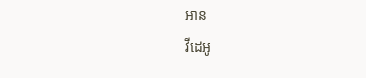អាន
វីដេអូ